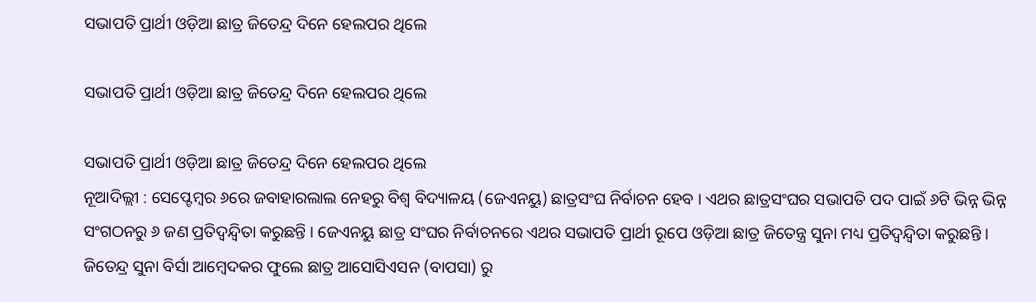ସଭାପତି ପ୍ରାର୍ଥୀ ଓଡ଼ିଆ ଛାତ୍ର ଜିତେନ୍ଦ୍ର ଦିନେ ହେଲପର ଥିଲେ

ସଭାପତି ପ୍ରାର୍ଥୀ ଓଡ଼ିଆ ଛାତ୍ର ଜିତେନ୍ଦ୍ର ଦିନେ ହେଲପର ଥିଲେ

ସଭାପତି ପ୍ରାର୍ଥୀ ଓଡ଼ିଆ ଛାତ୍ର ଜିତେନ୍ଦ୍ର ଦିନେ ହେଲପର ଥିଲେ
ନୂଆଦିଲ୍ଲୀ : ସେପ୍ଟେମ୍ବର ୬ରେ ଜବାହାରଲାଲ ନେହରୁ ବିଶ୍ୱ ବିଦ୍ୟାଳୟ (ଜେଏନୟୁ) ଛାତ୍ରସଂଘ ନିର୍ବାଚନ ହେବ । ଏଥର ଛାତ୍ରସଂଘର ସଭାପତି ପଦ ପାଇଁ ୬ଟି ଭିନ୍ନ ଭିନ୍ନ ସଂଗଠନରୁ ୬ ଜଣ ପ୍ରତିଦ୍ୱନ୍ଦ୍ୱିତା କରୁଛନ୍ତି । ଜେଏନୟୁ ଛାତ୍ର ସଂଘର ନିର୍ବାଚନରେ ଏଥର ସଭାପତି ପ୍ରାର୍ଥୀ ରୂପେ ଓଡ଼ିଆ ଛାତ୍ର ଜିତେନ୍ତ୍ର ସୁନା ମଧ୍ୟ ପ୍ରତିଦ୍ୱନ୍ଦ୍ୱିତା କରୁଛନ୍ତି । ଜିତେନ୍ଦ୍ର ସୁନା ବିର୍ସା ଆମ୍ବେଦକର ଫୁଲେ ଛାତ୍ର ଆସୋସିଏସନ (ବାପସା) ରୁ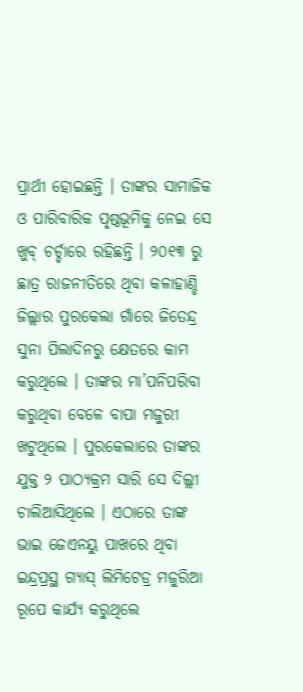ପ୍ରାର୍ଥୀ ହୋଇଛନ୍ତି । ତାଙ୍କର ସାମାଜିକ ଓ ପାରିବାରିକ ପୃଷ୍ଠଭୂମିକୁ ନେଇ ସେ ଖୁବ୍ ଚର୍ଚ୍ଚାରେ ରହିଛନ୍ତି । ୨୦୧୩ ରୁ ଛାତ୍ର ରାଜନୀତିରେ ଥିବା କଳାହାଣ୍ଡି ଜିଲ୍ଲାର ପୁରକେଲା ଗାଁରେ ଜିତେନ୍ଦ୍ର ସୁନା ପିଲାଦିନରୁ କ୍ଷେତରେ କାମ କରୁଥିଲେ । ତାଙ୍କର ମା’ପନିପରିବା କରୁଥିବା ବେଳେ ବାପା ମଜୁରୀ ଖଟୁଥିଲେ । ପୁରକେଲାରେ ତାଙ୍କର ଯୁକ୍ତ ୨ ପାଠ୍ୟକ୍ରମ ସାରି ସେ ଦିଲ୍ଲୀ ଚାଲିଆସିଥିଲେ । ଏଠାରେ ତାଙ୍କ ଭାଇ ଜେଏନୟୁ ପାଖରେ ଥିବା ଇନ୍ଦ୍ରପ୍ରସ୍ଥ ଗ୍ୟାସ୍ ଲିମିଟେଡ୍ର ମଜୁରିଆ ରୂପେ କାର୍ଯ୍ୟ କରୁଥିଲେ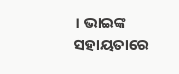। ଭାଇଙ୍କ ସହାୟତାରେ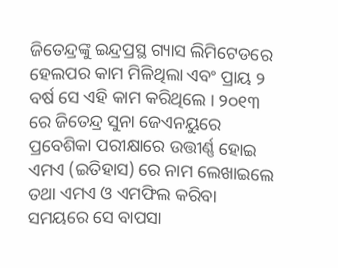ଜିତେନ୍ଦ୍ରଙ୍କୁ ଇନ୍ଦ୍ରପ୍ରସ୍ଥ ଗ୍ୟାସ ଲିମିଟେଡରେ ହେଲପର କାମ ମିଳିଥିଲା ଏବଂ ପ୍ରାୟ ୨ ବର୍ଷ ସେ ଏହି କାମ କରିଥିଲେ । ୨୦୧୩ ରେ ଜିତେନ୍ଦ୍ର ସୁନା ଜେଏନୟୁରେ ପ୍ରବେଶିକା ପରୀକ୍ଷାରେ ଉତ୍ତୀର୍ଣ୍ଣ ହୋଇ ଏମଏ (ଇତିହାସ) ରେ ନାମ ଲେଖାଇଲେ ତଥା ଏମଏ ଓ ଏମଫିଲ କରିବା ସମୟରେ ସେ ବାପସା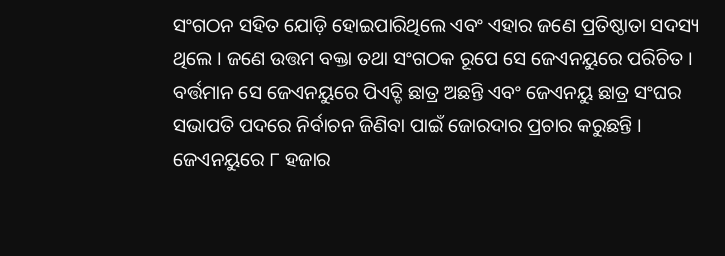ସଂଗଠନ ସହିତ ଯୋଡ଼ି ହୋଇପାରିଥିଲେ ଏବଂ ଏହାର ଜଣେ ପ୍ରତିଷ୍ଠାତା ସଦସ୍ୟ ଥିଲେ । ଜଣେ ଉତ୍ତମ ବକ୍ତା ତଥା ସଂଗଠକ ରୂପେ ସେ ଜେଏନୟୁରେ ପରିଚିତ । ବର୍ତ୍ତମାନ ସେ ଜେଏନୟୁରେ ପିଏଚ୍ଡି ଛାତ୍ର ଅଛନ୍ତି ଏବଂ ଜେଏନୟୁ ଛାତ୍ର ସଂଘର ସଭାପତି ପଦରେ ନିର୍ବାଚନ ଜିଣିବା ପାଇଁ ଜୋରଦାର ପ୍ରଚାର କରୁଛନ୍ତି । ଜେଏନୟୁରେ ୮ ହଜାର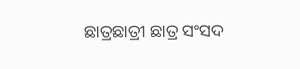ଛାତ୍ରଛାତ୍ରୀ ଛାତ୍ର ସଂସଦ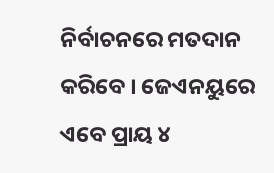ନିର୍ବାଚନରେ ମତଦାନ କରିବେ । ଜେଏନୟୁରେ ଏବେ ପ୍ରାୟ ୪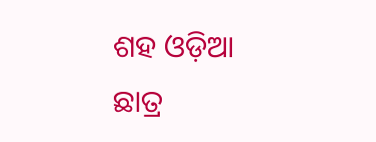ଶହ ଓଡ଼ିଆ ଛାତ୍ର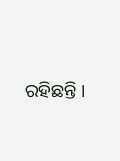ରହିଛନ୍ତି ।